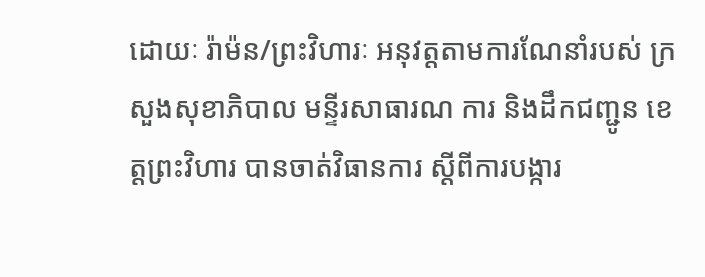ដោយៈ រ៉ាម៉ន/ព្រះវិហារៈ អនុវត្តតាមការណែនាំរបស់ ក្រសួងសុខាភិបាល មន្ទីរសាធារណ ការ និងដឹកជញ្ជូន ខេត្តព្រះវិហារ បានចាត់វិធានការ ស្តីពីការបង្ការ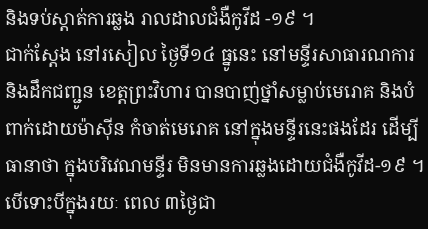និងទប់ស្តាត់ការឆ្លង រាលដាលជំងឺកូវីដ -១៩ ។
ជាក់ស្តែង នៅរសៀល ថ្ងៃទី១៤ ធ្នូនេះ នៅមន្ទីរសាធារណការ និងដឹកជញ្ជូន ខេត្តព្រះវិហារ បានបាញ់ថ្នាំសម្លាប់មេរោគ និងបំពាក់ដោយម៉ាស៊ីន កំចាត់មេរោគ នៅក្នុងមន្ទីរនេះផងដែរ ដើម្បីធានាថា ក្នុងបរិវេណមន្ទីរ មិនមានការឆ្លងដោយជំងឺកូវីដ-១៩ ។ បើទោះបីក្នុងរយៈ ពេល ៣ថ្ងៃជា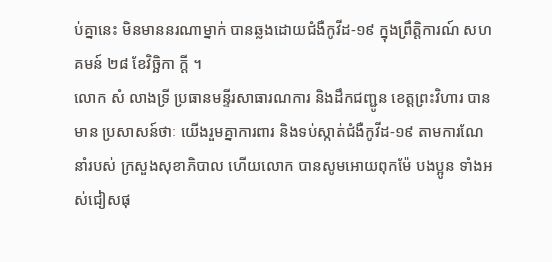ប់គ្នានេះ មិនមាននរណាម្នាក់ បានឆ្លងដោយជំងឺកូវីដ-១៩ ក្នុងព្រឹត្តិការណ៍ សហគមន៍ ២៨ ខែវិច្ឆិកា ក្តី ។
លោក សំ លាងទ្រី ប្រធានមន្ទីរសាធារណការ និងដឹកជញ្ជូន ខេត្តព្រះវិហារ បានមាន ប្រសាសន៍ថាៈ យើងរួមគ្នាការពារ និងទប់ស្កាត់ជំងឺកូវីដ-១៩ តាមការណែនាំរបស់ ក្រសួងសុខាភិបាល ហើយលោក បានសូមអោយពុកម៉ែ បងប្អូន ទាំងអស់ជៀសផុ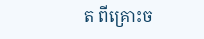ត ពីគ្រោះច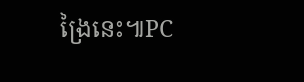ង្រៃនេះ៕PC